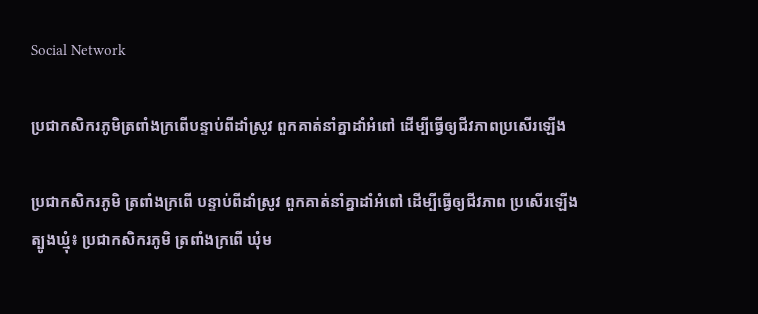Social Network

ប្រជាកសិករភូមិត្រពាំងក្រពើបន្ទាប់ពីដាំស្រូវ ពួកគាត់នាំគ្នាដាំអំពៅ ដើម្បីធ្វើឲ្យជីវភាពប្រសើរឡើង

ប្រជាកសិករភូមិ ត្រពាំងក្រពើ បន្ទាប់ពីដាំស្រូវ ពួកគាត់នាំគ្នាដាំអំពៅ ដើម្បីធ្វើឲ្យជីវភាព ប្រសើរឡើង ត្បូងឃ្មុំ៖ ប្រជាកសិករភូមិ ត្រពាំងក្រពើ ឃុំម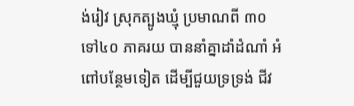ង់រៀវ ស្រុកត្បូងឃ្មុំ ប្រមាណពី ៣០ ទៅ៤០ ភាគរយ បាននាំគ្នាដាំដំណាំ អំពៅបន្ថែមទៀត ដើម្បីជួយទ្រទ្រង់ ជីវ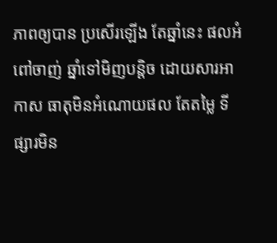ភាពឲ្យបាន ប្រសើរឡើង តែឆ្នាំនេះ ផលអំពៅចាញ់ ឆ្នាំទៅមិញបន្តិច ដោយសារអាកាស ធាតុមិនអំណោយផល តែតម្លៃ ទីផ្សារមិន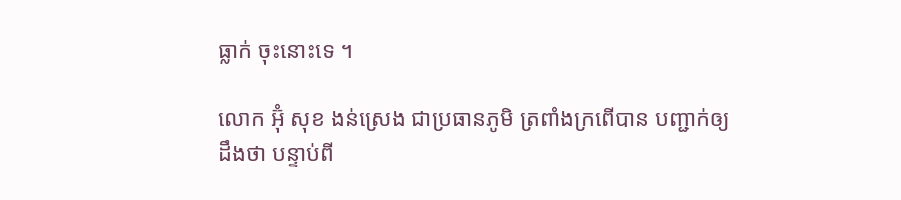ធ្លាក់ ចុះនោះទេ ។

លោក អ៊ុំ សុខ ងន់ស្រេង ជាប្រធានភូមិ ត្រពាំងក្រពើបាន បញ្ជាក់ឲ្យដឹងថា បន្ទាប់ពី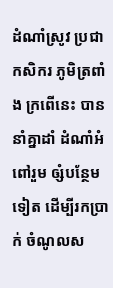ដំណាំស្រូវ ប្រជាកសិករ ភូមិត្រពាំង ក្រពើនេះ បាននាំគ្នាដាំ ដំណាំអំពៅរួម ឲ្សំបន្ថែមទៀត ដើម្បីរកប្រាក់ ចំណូលស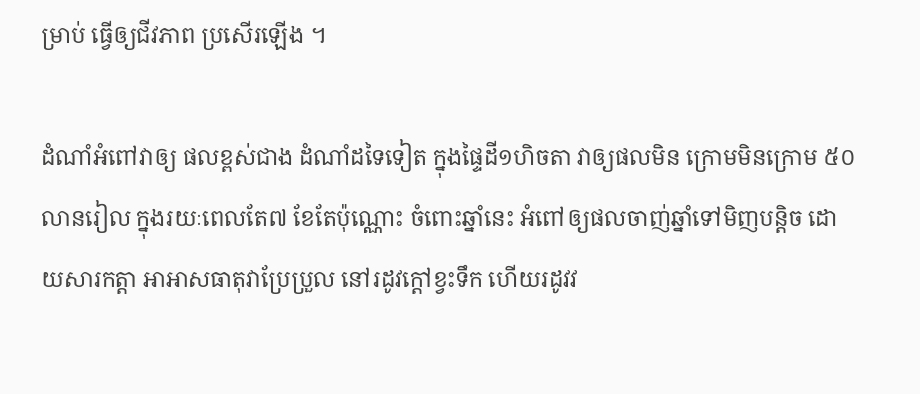ម្រាប់ ធ្វើឲ្យជីវភាព ប្រសើរឡើង ។

ដំណាំអំពៅវាឲ្យ ផលខ្ពស់ជាង ដំណាំដទៃទៀត ក្នុងផ្ទៃដី១ហិចតា វាឲ្យផលមិន ក្រោមមិនក្រោម ៥០លានរៀល ក្នុងរយៈពេលតែ៧ ខែតែប៉ុណ្ណោះ ចំពោះឆ្នាំនេះ អំពៅឲ្យផលចាញ់ឆ្នាំទៅមិញបន្តិច ដោយសារកត្តា អាអាសធាតុវាប្រែប្រួល នៅរដូវក្តៅខ្វះទឹក ហើយរដូវវ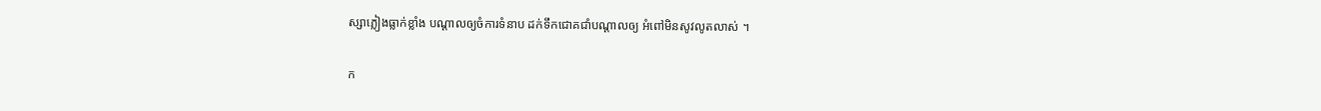ស្សាភ្លៀងធ្លាក់ខ្លាំង បណ្តាលឲ្យចំការទំនាប ដក់ទឹកជោគជាំបណ្តាលឲ្យ អំពៅមិនសូវលូតលាស់ ។

ក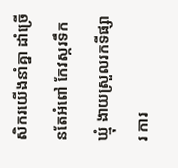សិករយើងនាំគ្នា ដាំច្រើនតែអំពៅ កែវស្ករទឹកឃ្មុំ ងាយស្រួលរកទីផ្សារ ការ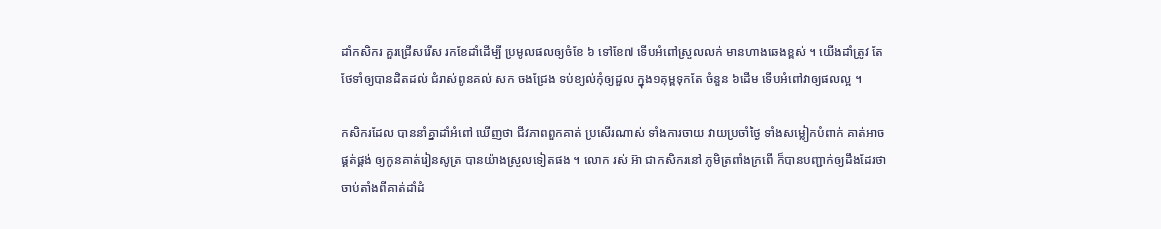ដាំកសិករ គួរជ្រើសរើស រកខែដាំដើម្បី ប្រមូលផលឲ្យចំខែ ៦ ទៅខែ៧ ទើបអំពៅស្រួលលក់ មានហាងឆេងខ្ពស់ ។ យើងដាំត្រូវ តែថែទាំឲ្យបានដិតដល់ ជំរាស់ពូនគល់ សក ចងជ្រែង ទប់ខ្យល់កុំឲ្យដួល ក្នុង១គុម្ពទុកតែ ចំនួន ៦ដើម ទើបអំពៅវាឲ្យផលល្អ ។

កសិករដែល បាននាំគ្នាដាំអំពៅ ឃើញថា ជីវភាពពួកគាត់ ប្រសើរណាស់ ទាំងការចាយ វាយប្រចាំថ្ងៃ ទាំងសម្លៀកបំពាក់ គាត់អាចផ្គត់ផ្គង់ ឲ្យកូនគាត់រៀនសូត្រ បានយ៉ាងស្រួលទៀតផង ។ លោក រស់ អ៊ា ជាកសិករនៅ ភូមិត្រពាំងក្រពើ ក៏បានបញ្ជាក់ឲ្យដឹងដែរថា ចាប់តាំងពីគាត់ដាំដំ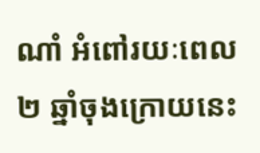ណាំ អំពៅរយៈពេល២ ឆ្នាំចុងក្រោយនេះ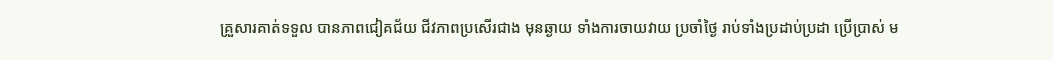គ្រួសារគាត់ទទួល បានភាពជៀគជ័យ ជីវភាពប្រសើរជាង មុនឆ្ងាយ ទាំងការចាយវាយ ប្រចាំថ្ងៃ រាប់ទាំងប្រដាប់ប្រដា ប្រើប្រាស់ ម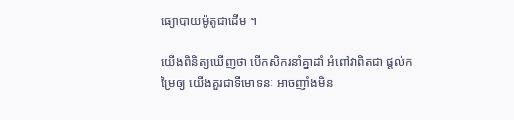ធ្យោបាយម៉ូតូជាដើម ។

យើងពិនិត្យឃើញថា បើកសិករនាំគ្នាដាំ អំពៅវាពិតជា ផ្តល់កម្រៃឲ្យ យើងគួរជាទីមោទនៈ អាចញាំងមិន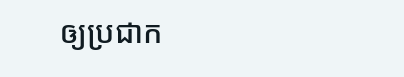ឲ្យប្រជាក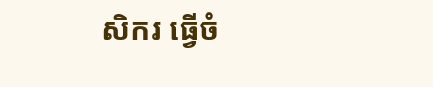សិករ ធ្វើចំ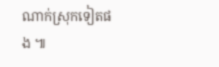ណាក់ស្រុកទៀតផង ៕